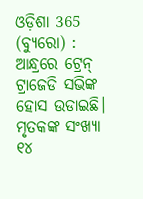ଓଡ଼ିଶା 365 (ବ୍ୟୁରୋ) : ଆନ୍ଧ୍ରରେ ଟ୍ରେନ୍ ଟ୍ରାଜେଡି ସଭିଙ୍କ ହୋସ ଉଡାଇଛି। ମୃତକଙ୍କ ସଂଖ୍ୟା ୧୪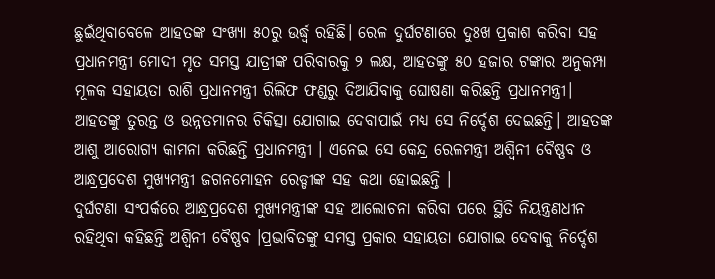ଛୁଇଁଥିବାବେଳେ ଆହତଙ୍କ ସଂଖ୍ୟା ୫୦ରୁ ଉର୍ଦ୍ଧ୍ୱ ରହିଛି। ରେଳ ଦୁର୍ଘଟଣାରେ ଦୁଃଖ ପ୍ରକାଶ କରିବା ସହ ପ୍ରଧାନମନ୍ତ୍ରୀ ମୋଦୀ ମୃତ ସମସ୍ତ ଯାତ୍ରୀଙ୍କ ପରିବାରକୁ ୨ ଲକ୍ଷ, ଆହତଙ୍କୁ ୫୦ ହଜାର ଟଙ୍କାର ଅନୁକମ୍ପା ମୂଳକ ସହାୟତା ରାଶି ପ୍ରଧାନମନ୍ତ୍ରୀ ରିଲିଫ ଫଣ୍ଡରୁ ଦିଆଯିବାକୁ ଘୋଷଣା କରିଛନ୍ତି ପ୍ରଧାନମନ୍ତ୍ରୀ। ଆହତଙ୍କୁ ତୁରନ୍ତ ଓ ଉନ୍ନତମାନର ଚିକିତ୍ସା ଯୋଗାଇ ଦେବାପାଇଁ ମଧ୍ୟ ସେ ନିର୍ଦ୍ଦେଶ ଦେଇଛନ୍ତି। ଆହତଙ୍କ ଆଶୁ ଆରୋଗ୍ୟ କାମନା କରିଛନ୍ତି ପ୍ରଧାନମନ୍ତ୍ରୀ । ଏନେଇ ସେ କେନ୍ଦ୍ର ରେଳମନ୍ତ୍ରୀ ଅଶ୍ୱିନୀ ବୈଷ୍ଣବ ଓ ଆନ୍ଧ୍ରପ୍ରଦେଶ ମୁଖ୍ୟମନ୍ତ୍ରୀ ଜଗନମୋହନ ରେଡ୍ଡୀଙ୍କ ସହ କଥା ହୋଇଛନ୍ତି ।
ଦୁର୍ଘଟଣା ସଂପର୍କରେ ଆନ୍ଧ୍ରପ୍ରଦେଶ ମୁଖ୍ୟମନ୍ତ୍ରୀଙ୍କ ସହ ଆଲୋଚନା କରିବା ପରେ ସ୍ଥିତି ନିୟନ୍ତ୍ରଣଧୀନ ରହିଥିବା କହିଛନ୍ତି ଅଶ୍ୱିନୀ ବୈଷ୍ଣବ ।ପ୍ରଭାବିତଙ୍କୁ ସମସ୍ତ ପ୍ରକାର ସହାୟତା ଯୋଗାଇ ଦେବାକୁ ନିର୍ଦ୍ଦେଶ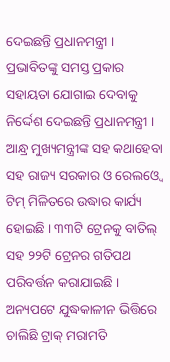ଦେଇଛନ୍ତି ପ୍ରଧାନମନ୍ତ୍ରୀ । ପ୍ରଭାବିତଙ୍କୁ ସମସ୍ତ ପ୍ରକାର ସହାୟତା ଯୋଗାଇ ଦେବାକୁ ନିର୍ଦ୍ଦେଶ ଦେଇଛନ୍ତି ପ୍ରଧାନମନ୍ତ୍ରୀ । ଆନ୍ଧ୍ର ମୁଖ୍ୟମନ୍ତ୍ରୀଙ୍କ ସହ କଥାହେବା ସହ ରାଜ୍ୟ ସରକାର ଓ ରେଲଓ୍ୱେ ଟିମ୍ ମିଳିତରେ ଉଦ୍ଧାର କାର୍ଯ୍ୟ ହୋଇଛି । ୩୩ଟି ଟ୍ରେନକୁ ବାତିଲ୍ ସହ ୨୨ଟି ଟ୍ରେନର ଗତିପଥ ପରିବର୍ତ୍ତନ କରାଯାଇଛି । ଅନ୍ୟପଟେ ଯୁଦ୍ଧକାଳୀନ ଭିତ୍ତିରେ ଚାଲିଛି ଟ୍ରାକ୍ ମରାମତି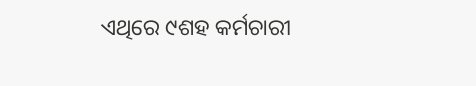ଏଥିରେ ୯ଶହ କର୍ମଚାରୀ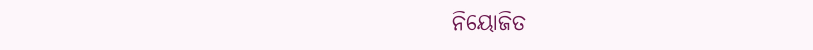ନିୟୋଜିତ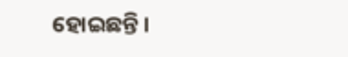ହୋଇଛନ୍ତି ।